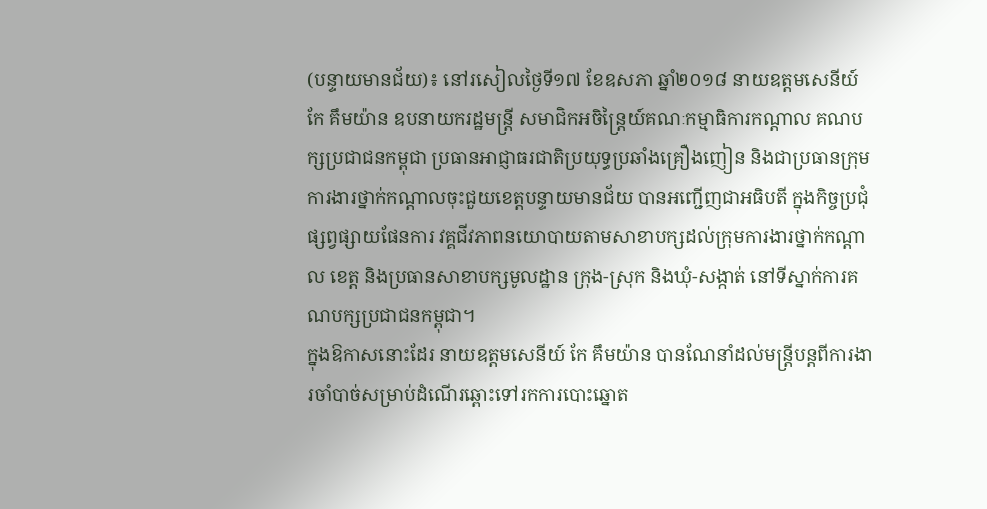(បន្ទាយមានជ័យ)៖ នៅរសៀលថ្ងៃទី១៧ ខែឧសភា ឆ្នាំ២០១៨ នាយឧត្តមសេនីយ៍ កែ គឹមយ៉ាន ឧបនាយករដ្ឋមន្ត្រី សមាជិកអចិន្រ្តៃយ៍គណៈកម្មាធិការកណ្តាល គណបក្សប្រជាជនកម្ពុជា ប្រធានអាជ្ញាធរជាតិប្រយុទ្ធប្រឆាំងគ្រឿងញៀន និងជាប្រធានក្រុមការងារថ្នាក់កណ្តាលចុះជួយខេត្តបន្ទាយមានជ័យ បានអញ្ជើញជាអធិបតី ក្នុងកិច្ចប្រជុំផ្សព្វផ្សាយផែនការ វគ្គជីវភាពនយោបាយតាមសាខាបក្សដល់ក្រុមការងារថ្នាក់កណ្តាល ខេត្ត និងប្រធានសាខាបក្សមូលដ្ឋាន ក្រុង-ស្រុក និងឃុំ-សង្កាត់ នៅទីស្នាក់ការគណបក្សប្រជាជនកម្ពុជា។
ក្នុងឱកាសនោះដែរ នាយឧត្តមសេនីយ៍ កែ គឹមយ៉ាន បានណែនាំដល់មន្រ្តីបន្តពីការងារចាំបាច់សម្រាប់ដំណើរឆ្ពោះទៅរកការបោះឆ្នោត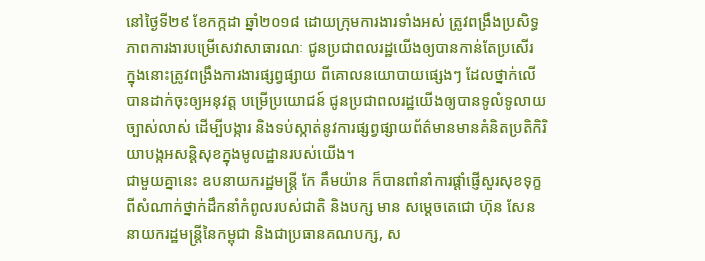នៅថ្ងៃទី២៩ ខែកក្កដា ឆ្នាំ២០១៨ ដោយក្រុមការងារទាំងអស់ ត្រូវពង្រឹងប្រសិទ្ធភាពការងារបម្រើសេវាសាធារណៈ ជូនប្រជាពលរដ្ឋយើងឲ្យបានកាន់តែប្រសើរ ក្នុងនោះត្រូវពង្រឹងការងារផ្សព្វផ្សាយ ពីគោលនយោបាយផ្សេងៗ ដែលថ្នាក់លើបានដាក់ចុះឲ្យអនុវត្ត បម្រើប្រយោជន៍ ជូនប្រជាពលរដ្ឋយើងឲ្យបានទូលំទូលាយច្បាស់លាស់ ដើម្បីបង្ការ និងទប់ស្កាត់នូវការផ្សព្វផ្សាយព័ត៌មានមានគំនិតប្រតិកិរិយាបង្កអសន្តិសុខក្នុងមូលដ្ឋានរបស់យើង។
ជាមួយគ្នានេះ ឧបនាយករដ្ឋមន្រ្តី កែ គឹមយ៉ាន ក៏បានពាំនាំការផ្ដាំផ្ញើសួរសុខទុក្ខ ពីសំណាក់ថ្នាក់ដឹកនាំកំពូលរបស់ជាតិ និងបក្ស មាន សម្ដេចតេជោ ហ៊ុន សែន នាយករដ្ឋមន្រ្តីនៃកម្ពុជា និងជាប្រធានគណបក្ស, ស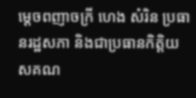ម្ដេចពញាចក្រី ហេង សំរិន ប្រធានរដ្ឋសភា និងជាប្រធានកិត្តិយសគណ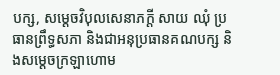បក្ស, សម្ដេចវិបុលសេនាភក្ដី សាយ ឈុំ ប្រធានព្រឹទ្ធសភា និងជាអនុប្រធានគណបក្ស និងសម្តេចក្រឡាហោម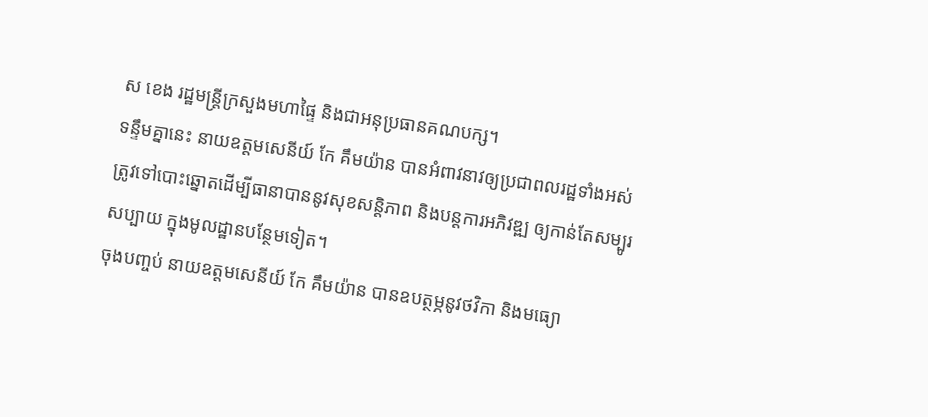ស ខេង រដ្ឋមន្រ្តីក្រសួងមហាផ្ទៃ និងជាអនុប្រធានគណបក្ស។
ទន្ទឹមគ្នានេះ នាយឧត្តមសេនីយ៍ កែ គឹមយ៉ាន បានអំពាវនាវឲ្យប្រជាពលរដ្ឋទាំងអស់ ត្រូវទៅបោះឆ្នោតដើម្បីធានាបាននូវសុខសន្តិភាព និងបន្តការអភិវឌ្ឍ ឲ្យកាន់តែសម្បូរសប្បាយ ក្នុងមូលដ្ឋានបន្ថែមទៀត។
ចុងបញ្ចប់ នាយឧត្តមសេនីយ៍ កែ គឹមយ៉ាន បានឧបត្ថម្ភនូវថវិកា និងមធ្យោ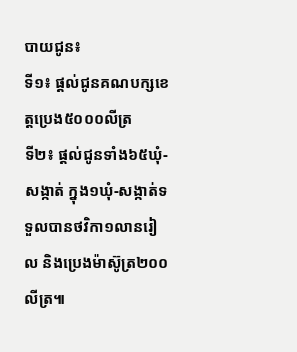បាយជូន៖
ទី១៖ ផ្តល់ជូនគណបក្សខេត្តប្រេង៥០០០លីត្រ
ទី២៖ ផ្តល់ជូនទាំង៦៥ឃុំ-សង្កាត់ ក្នុង១ឃុំ-សង្កាត់ទទួលបានថវិកា១លានរៀល និងប្រេងម៉ាស៊ូត្រ២០០លីត្រ៕